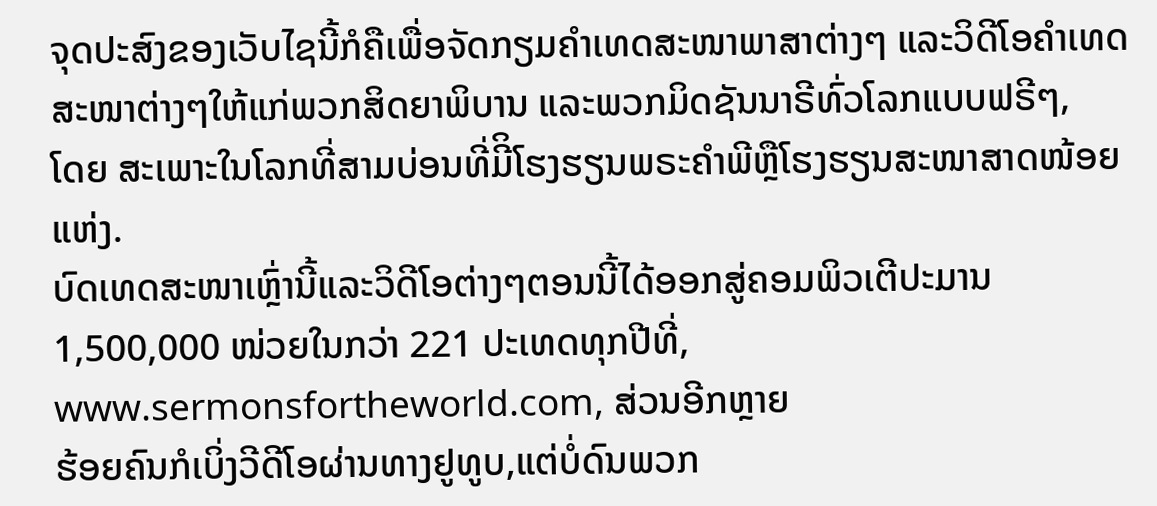ຈຸດປະສົງຂອງເວັບໄຊນີ້ກໍຄືເພື່ອຈັດກຽມຄໍາເທດສະໜາພາສາຕ່າງໆ ແລະວິດີໂອຄໍາເທດ ສະໜາຕ່າງໆໃຫ້ແກ່ພວກສິດຍາພິບານ ແລະພວກມິດຊັນນາຣີທົ່ວໂລກແບບຟຣີໆ,
ໂດຍ ສະເພາະໃນໂລກທີ່ສາມບ່ອນທີ່ມີິໂຮງຮຽນພຣະຄໍາພີຫຼືໂຮງຮຽນສະໜາສາດໜ້ອຍແຫ່ງ.
ບົດເທດສະໜາເຫຼົ່ານີ້ແລະວິດີໂອຕ່າງໆຕອນນີ້ໄດ້ອອກສູ່ຄອມພິວເຕີປະມານ 1,500,000 ໜ່ວຍໃນກວ່າ 221 ປະເທດທຸກປີທີ່,
www.sermonsfortheworld.com, ສ່ວນອີກຫຼາຍ
ຮ້ອຍຄົນກໍເບິ່ງວີດີໂອຜ່ານທາງຢູທູບ,ແຕ່ບໍ່ດົນພວກ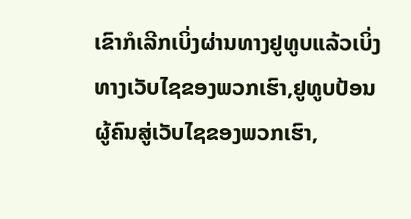ເຂົາກໍເລີກເບິ່ງຜ່ານທາງຢູທູບແລ້ວເບິ່ງທາງເວັບໄຊຂອງພວກເຮົາ,ຢູທູບປ້ອນຜູ້ຄົນສູ່ເວັບໄຊຂອງພວກເຮົາ,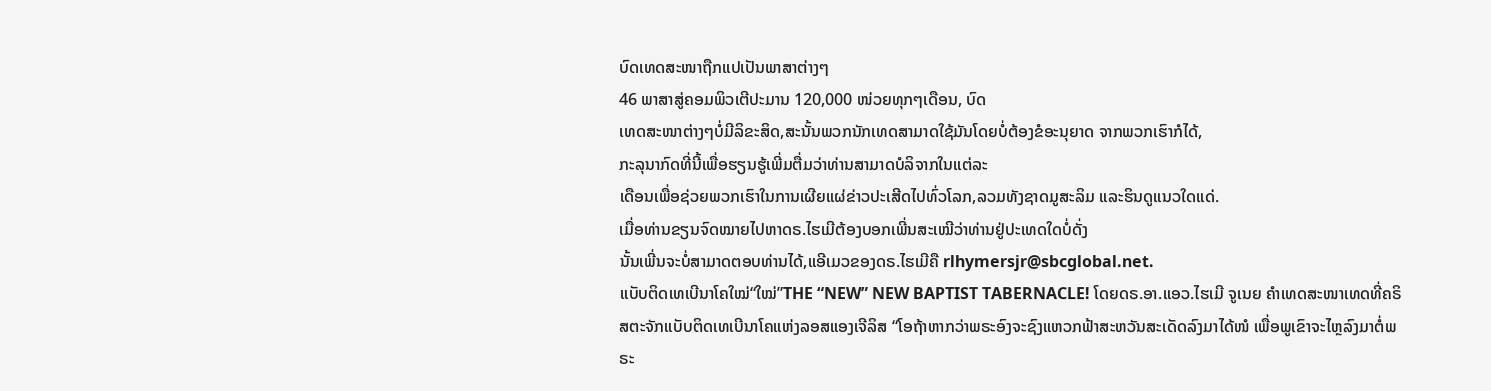ບົດເທດສະໜາຖືກແປເປັນພາສາຕ່າງໆ
46 ພາສາສູ່ຄອມພິວເຕີປະມານ 120,000 ໜ່ວຍທຸກໆເດືອນ, ບົດ
ເທດສະໜາຕ່າງໆບໍ່ມີລິຂະສິດ,ສະນັ້ນພວກນັກເທດສາມາດໃຊ້ມັນໂດຍບໍ່ຕ້ອງຂໍອະນຸຍາດ ຈາກພວກເຮົາກໍໄດ້,
ກະລຸນາກົດທີ່ນີ້ເພື່ອຮຽນຮູ້ເພີ່ມຕື່ມວ່າທ່ານສາມາດບໍລິຈາກໃນແຕ່ລະ
ເດືອນເພື່ອຊ່ວຍພວກເຮົາໃນການເຜີຍແຜ່ຂ່າວປະເສີດໄປທົ່ວໂລກ,ລວມທັງຊາດມູສະລິມ ແລະຮິນດູແນວໃດແດ່.
ເມື່ອທ່ານຂຽນຈົດໝາຍໄປຫາດຣ.ໄຮເມີຕ້ອງບອກເພີ່ນສະເໝີວ່າທ່ານຢູ່ປະເທດໃດບໍ່ດັ່ງ
ນັ້ນເພີ່ນຈະບໍ່ສາມາດຕອບທ່ານໄດ້,ແອີເມວຂອງດຣ.ໄຮເມີຄື rlhymersjr@sbcglobal.net.
ແບັບຕິດເທເບີນາໂຄໃໝ່“ໃໝ່”THE “NEW” NEW BAPTIST TABERNACLE! ໂດຍດຣ.ອາ.ແອວ.ໄຮເມີ ຈູເນຍ ຄໍາເທດສະໜາເທດທີ່ຄຣິສຕະຈັກແບັບຕິດເທເບີນາໂຄແຫ່ງລອສແອງເຈີລິສ “ໂອຖ້າຫາກວ່າພຣະອົງຈະຊົງແຫວກຟ້າສະຫວັນສະເດັດລົງມາໄດ້ໜໍ ເພື່ອພູເຂົາຈະໄຫຼລົງມາຕໍ່ພຣະ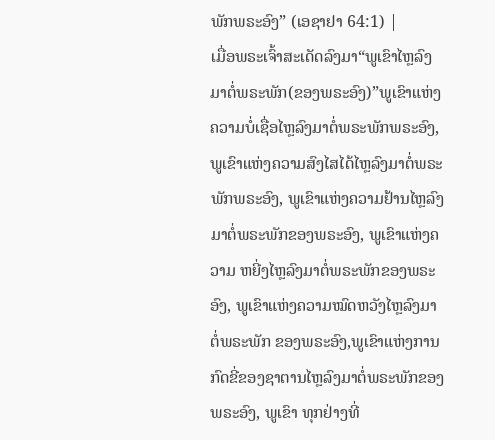ພັກພຣະອົງ” (ເອຊາຢາ 64:1) |
ເມື່ອພຣະເຈົ້າສະເດັດລົງມາ“ພູເຂົາໄຫຼລົງມາຕໍ່ພຣະພັກ(ຂອງພຣະອົງ)”ພູເຂົາແຫ່ງຄວາມບໍ່ເຊື່ອໄຫຼລົງມາຕໍ່ພຣະພັກພຣະອົງ, ພູເຂົາແຫ່ງຄວາມສົງໄສໄດ້ໄຫຼລົງມາຕໍ່ພຣະ ພັກພຣະອົງ, ພູເຂົາແຫ່ງຄວາມຢ້ານໄຫຼລົງມາຕໍ່ພຣະພັກຂອງພຣະອົງ, ພູເຂົາແຫ່ງຄວາມ ຫຍີ່ງໄຫຼລົງມາຕໍ່ພຣະພັກຂອງພຣະອົງ, ພູເຂົາແຫ່ງຄວາມໝົດຫວັງໄຫຼລົງມາຕໍ່ພຣະພັກ ຂອງພຣະອົງ,ພູເຂົາແຫ່ງການກົດຂີ່ຂອງຊາຕານໄຫຼລົງມາຕໍ່ພຣະພັກຂອງພຣະອົງ, ພູເຂົາ ທຸກຢ່າງທີ່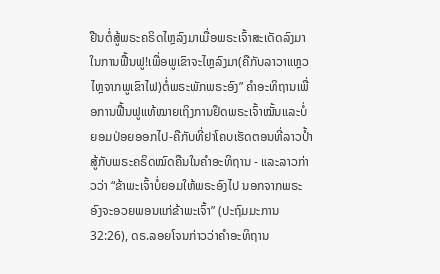ຢືນຕໍ່ສູ້ພຣະຄຣິດໄຫຼລົງມາເມື່ອພຣະເຈົ້າສະເດັດລົງມາໃນການຟື້ນຟູ!ເພື່ອພູເຂົາຈະໄຫຼລົງມາ(ຄືກັບລາວາແຫຼວໄຫຼຈາກພູເຂົາໄຟ)ຕໍ່ພຣະພັກພຣະອົງ” ຄໍາອະທິຖານເພື່ອການຟື້ນຟູແທ້ໝາຍເຖິງການຢຶດພຣະເຈົ້າໝັ້ນແລະບໍ່ຍອມປ່ອຍອອກໄປ-ຄືກັບທີ່ຢາໂຄບເຮັດຕອນທີ່ລາວປ້ຳສູ້ກັບພຣະຄຣິດໝົດຄືນໃນຄໍາອະທິຖານ - ແລະລາວກ່າວວ່າ “ຂ້າພະເຈົ້າບໍ່ຍອມໃຫ້ພຣະອົງໄປ ນອກຈາກພຣະອົງຈະອວຍພອນແກ່ຂ້າພະເຈົ້າ” (ປະຖົມມະການ 32:26), ດຣ.ລອຍໂຈນກ່າວວ່າຄໍາອະທິຖານ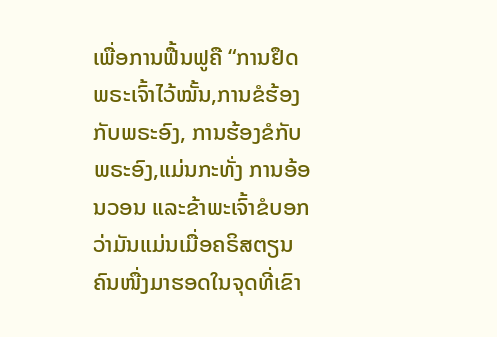ເພື່ອການຟື້ນຟູຄື “ການຢຶດພຣະເຈົ້າໄວ້ໝັ້ນ,ການຂໍຮ້ອງກັບພຣະອົງ, ການຮ້ອງຂໍກັບພຣະອົງ,ແມ່ນກະທັ່ງ ການອ້ອນວອນ ແລະຂ້າພະເຈົ້າຂໍບອກວ່າມັນແມ່ນເມື່ອຄຣິສຕຽນຄົນໜື່ງມາຮອດໃນຈຸດທີ່ເຂົາ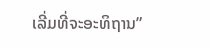ເລີ່ມທີ່ຈະອະທິຖານ”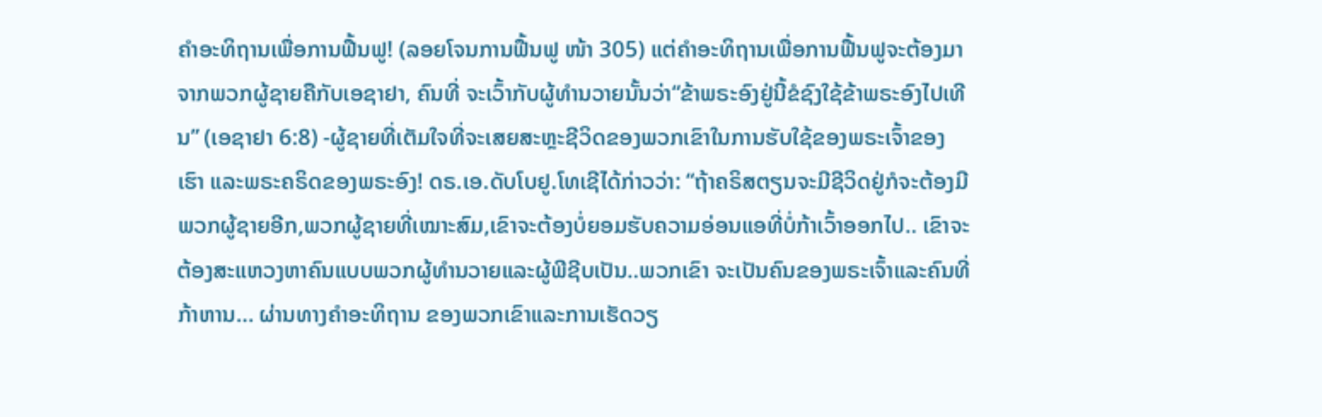ຄໍາອະທິຖານເພື່ອການຟື້ນຟູ! (ລອຍໂຈນການຟື້ນຟູ ໜ້າ 305) ແຕ່ຄໍາອະທິຖານເພື່ອການຟື້ນຟູຈະຕ້ອງມາຈາກພວກຜູ້ຊາຍຄືກັບເອຊາຢາ, ຄົນທີ່ ຈະເວົ້າກັບຜູ້ທໍານວາຍນັ້ນວ່າ“ຂ້າພຣະອົງຢູ່ນີ້ຂໍຊົງໃຊ້ຂ້າພຣະອົງໄປເທີນ” (ເອຊາຢາ 6:8) -ຜູ້ຊາຍທີ່ເຕັມໃຈທີ່ຈະເສຍສະຫຼະຊີວິດຂອງພວກເຂົາໃນການຮັບໃຊ້ຂອງພຣະເຈົ້າຂອງ ເຮົາ ແລະພຣະຄຣິດຂອງພຣະອົງ! ດຣ.ເອ.ດັບໂບຢູ.ໂທເຊີໄດ້ກ່າວວ່າ: “ຖ້າຄຣິສຕຽນຈະມີຊີວິດຢູ່ກໍຈະຕ້ອງມີພວກຜູ້ຊາຍອີກ,ພວກຜູ້ຊາຍທີ່ເໝາະສົມ,ເຂົາຈະຕ້ອງບໍ່ຍອມຮັບຄວາມອ່ອນແອທີ່ບໍ່ກ້າເວົ້າອອກໄປ.. ເຂົາຈະ ຕ້ອງສະແຫວງຫາຄົນແບບພວກຜູ້ທໍານວາຍແລະຜູ້ພີຊີບເປັນ..ພວກເຂົາ ຈະເປັນຄົນຂອງພຣະເຈົ້າແລະຄົນທີ່ກ້າຫານ... ຜ່ານທາງຄໍາອະທິຖານ ຂອງພວກເຂົາແລະການເຮັດວຽ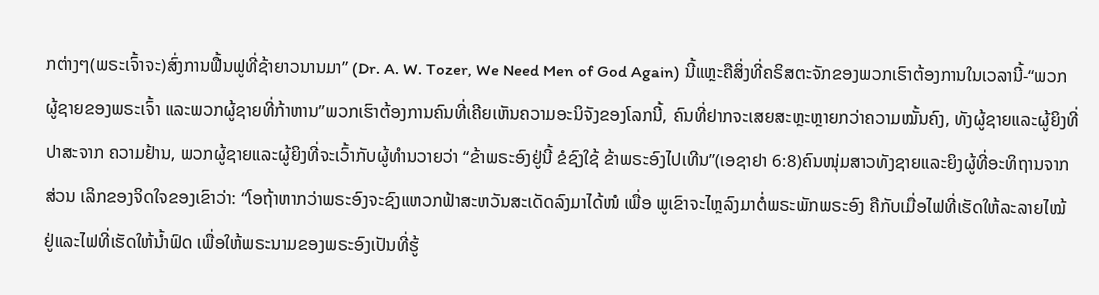ກຕ່າງໆ(ພຣະເຈົ້າຈະ)ສົ່ງການຟື້ນຟູທີ່ຊ້າຍາວນານມາ” (Dr. A. W. Tozer, We Need Men of God Again) ນີ້ແຫຼະຄືສິ່ງທີ່ຄຣິສຕະຈັກຂອງພວກເຮົາຕ້ອງການໃນເວລານີ້-“ພວກຜູ້ຊາຍຂອງພຣະເຈົ້າ ແລະພວກຜູ້ຊາຍທີ່ກ້າຫານ”ພວກເຮົາຕ້ອງການຄົນທີ່ເຄີຍເຫັນຄວາມອະນິຈັງຂອງໂລກນີ້, ຄົນທີ່ຢາກຈະເສຍສະຫຼະຫຼາຍກວ່າຄວາມໝັ້ນຄົງ, ທັງຜູ້ຊາຍແລະຜູ້ຍິງທີ່ປາສະຈາກ ຄວາມຢ້ານ, ພວກຜູ້ຊາຍແລະຜູ້ຍິງທີ່ຈະເວົ້າກັບຜູ້ທໍານວາຍວ່າ “ຂ້າພຣະອົງຢູ່ນີ້ ຂໍຊົງໃຊ້ ຂ້າພຣະອົງໄປເທີນ”(ເອຊາຢາ 6:8)ຄົນໜຸ່ມສາວທັງຊາຍແລະຍິງຜູ້ທີ່ອະທິຖານຈາກສ່ວນ ເລິກຂອງຈິດໃຈຂອງເຂົາວ່າ: “ໂອຖ້າຫາກວ່າພຣະອົງຈະຊົງແຫວກຟ້າສະຫວັນສະເດັດລົງມາໄດ້ໜໍ ເພື່ອ ພູເຂົາຈະໄຫຼລົງມາຕໍ່ພຣະພັກພຣະອົງ ຄືກັບເມື່ອໄຟທີ່ເຮັດໃຫ້ລະລາຍໄໝ້ ຢູ່ແລະໄຟທີ່ເຮັດໃຫ້ນໍ້າຟົດ ເພື່ອໃຫ້ພຣະນາມຂອງພຣະອົງເປັນທີ່ຮູ້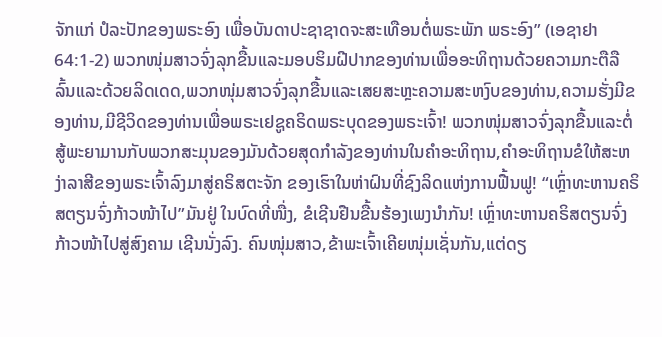ຈັກແກ່ ປໍລະປັກຂອງພຣະອົງ ເພື່ອບັນດາປະຊາຊາດຈະສະເທືອນຕໍ່ພຣະພັກ ພຣະອົງ” (ເອຊາຢາ 64:1-2) ພວກໜຸ່ມສາວຈົ່ງລຸກຂື້ນແລະມອບຮິມຝີປາກຂອງທ່ານເພື່ອອະທິຖານດ້ວຍຄວາມກະຕືລືລົ້ນແລະດ້ວຍລິດເດດ,ພວກໜຸ່ມສາວຈົ່ງລຸກຂື້ນແລະເສຍສະຫຼະຄວາມສະຫງົບຂອງທ່ານ,ຄວາມຮັ່ງມີຂອງທ່ານ,ມີຊີວິດຂອງທ່ານເພື່ອພຣະເຢຊູຄຣິດພຣະບຸດຂອງພຣະເຈົ້າ! ພວກໜຸ່ມສາວຈົ່ງລຸກຂື້ນແລະຕໍ່ສູ້ພະຍາມານກັບພວກສະມຸນຂອງມັນດ້ວຍສຸດກໍາລັງຂອງທ່ານໃນຄໍາອະທິຖານ,ຄໍາອະທິຖານຂໍໃຫ້ສະຫງ່າລາສີຂອງພຣະເຈົ້າລົງມາສູ່ຄຣິສຕະຈັກ ຂອງເຮົາໃນຫ່າຝົນທີ່ຊົງລິດແຫ່ງການຟື້ນຟູ! “ເຫຼົ່າທະຫານຄຣິສຕຽນຈົ່ງກ້າວໜ້າໄປ”ມັນຢູ່ ໃນບົດທີ່ໜື່ງ, ຂໍເຊີນຢືນຂື້ນຮ້ອງເພງນໍາກັນ! ເຫຼົ່າທະຫານຄຣິສຕຽນຈົ່ງກ້າວໜ້າໄປສູ່ສົງຄາມ ເຊີນນັ່ງລົງ. ຄົນໜຸ່ມສາວ,ຂ້າພະເຈົ້າເຄີຍໜຸ່ມເຊັ່ນກັນ,ແຕ່ດຽ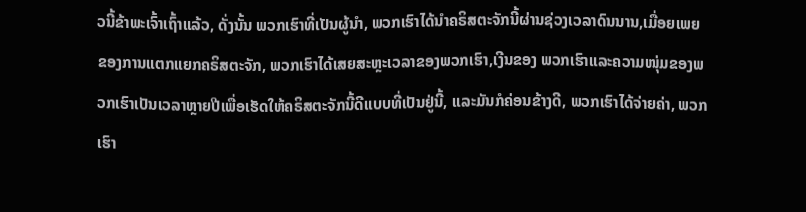ວນີ້ຂ້າພະເຈົ້າເຖົ້າແລ້ວ, ດັ່ງນັ້ນ ພວກເຮົາທີ່ເປັນຜູ້ນໍາ, ພວກເຮົາໄດ້ນໍາຄຣິສຕະຈັກນີ້ຜ່ານຊ່ວງເວລາດົນນານ,ເມື່ອຍເພຍ ຂອງການແຕກແຍກຄຣິສຕະຈັກ, ພວກເຮົາໄດ້ເສຍສະຫຼະເວລາຂອງພວກເຮົາ,ເງີນຂອງ ພວກເຮົາແລະຄວາມໜຸ່ມຂອງພວກເຮົາເປັນເວລາຫຼາຍປີເພື່ອເຮັດໃຫ້ຄຣິສຕະຈັກນີ້ດີແບບທີ່ເປັນຢູ່ນີ້, ແລະມັນກໍຄ່ອນຂ້າງດີ, ພວກເຮົາໄດ້ຈ່າຍຄ່າ, ພວກເຮົາ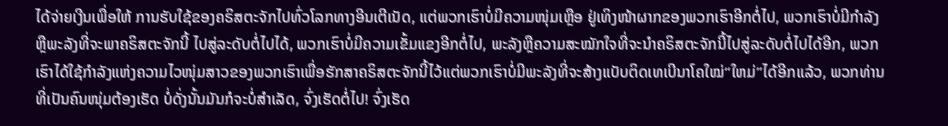ໄດ້ຈ່າຍເງີນເພື່ອໃຫ້ ການຮັບໃຊ້ຂອງຄຣິສຕະຈັກໄປທົ່ວໂລກທາງອີນເຕີເນັດ, ແຕ່ພວກເຮົາບໍ່ມີຄວາມໜຸ່ມເຫຼືອ ຢູ່ເທິງໜ້າຜາກຂອງພວກເຮົາອີກຕໍ່ໄປ, ພວກເຮົາບໍ່ມີກໍາລັງຫຼືພະລັງທີ່ຈະພາຄຣິສຕະຈັກນີ້ ໄປສູ່ລະດັບຕໍ່ໄປໄດ້, ພວກເຮົາບໍ່ມີຄວາມເຂັ້ມແຂງອີກຕໍ່ໄປ, ພະລັງຫຼືຄວາມສະໝັກໃຈທີ່ຈະນໍາຄຣິສຕະຈັກນີ້ໄປສູ່ລະດັບຕໍ່ໄປໄດ້ອີກ, ພວກເຮົາໄດ້ໃຊ້ກໍາລັງແຫ່ງຄວາມໄວໜຸ່ມສາວຂອງພວກເຮົາເພື່ອຮັກສາຄຣິສຕະຈັກນີ້ໄວ້ແຕ່ພວກເຮົາບໍ່ມີພະລັງທີ່ຈະສ້າງແບັບຕິດເທເບີນາໂຄໃໝ່“ໃຫມ່”ໄດ້ອີກແລ້ວ, ພວກທ່ານທີ່ເປັນຄົນໜຸ່ມຕ້ອງເຮັດ ບໍ່ດັ່ງນັ້ນມັນກໍຈະບໍ່ສໍາເລັດ, ຈົ່ງເຮັດຕໍ່ໄປ! ຈົ່ງເຮັດ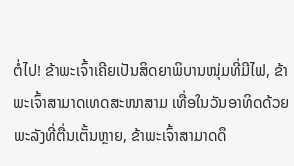ຕໍ່ໄປ! ຂ້າພະເຈົ້າເຄີຍເປັນສິດຍາພິບານໜຸ່ມທີ່ມີໄຟ, ຂ້າພະເຈົ້າສາມາດເທດສະໜາສາມ ເທື່ອໃນວັນອາທິດດ້ວຍພະລັງທີ່ຕື່ນເຕັ້ນຫຼາຍ, ຂ້າພະເຈົ້າສາມາດດຶ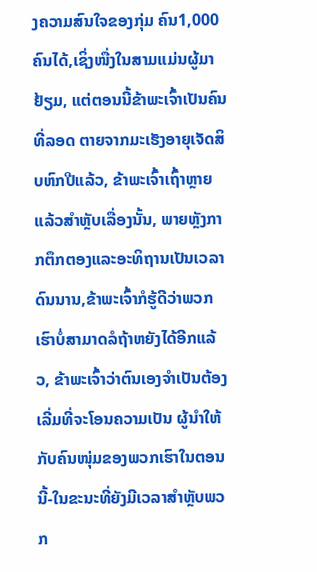ງຄວາມສົນໃຈຂອງກຸ່ມ ຄົນ1,000 ຄົນໄດ້,ເຊິ່ງໜື່ງໃນສາມແມ່ນຜູ້ມາຢ້ຽມ, ແຕ່ຕອນນີ້ຂ້າພະເຈົ້າເປັນຄົນທີ່ລອດ ຕາຍຈາກມະເຮັງອາຍຸເຈັດສິບຫົກປີແລ້ວ, ຂ້າພະເຈົ້າເຖົ້າຫຼາຍແລ້ວສໍາຫຼັບເລື່ອງນັ້ນ, ພາຍຫຼັງກາກຕຶກຕອງແລະອະທິຖານເປັນເວລາດົນນານ,ຂ້າພະເຈົ້າກໍຮູ້ດີວ່າພວກເຮົາບໍ່ສາມາດລໍຖ້າຫຍັງໄດ້ອີກແລ້ວ, ຂ້າພະເຈົ້າວ່າຕົນເອງຈໍາເປັນຕ້ອງເລີ່ມທີ່ຈະໂອນຄວາມເປັນ ຜູ້ນໍາໃຫ້ກັບຄົນໜຸ່ມຂອງພວກເຮົາໃນຕອນນີ້-ໃນຂະນະທີ່ຍັງມີເວລາສໍາຫຼັບພວກ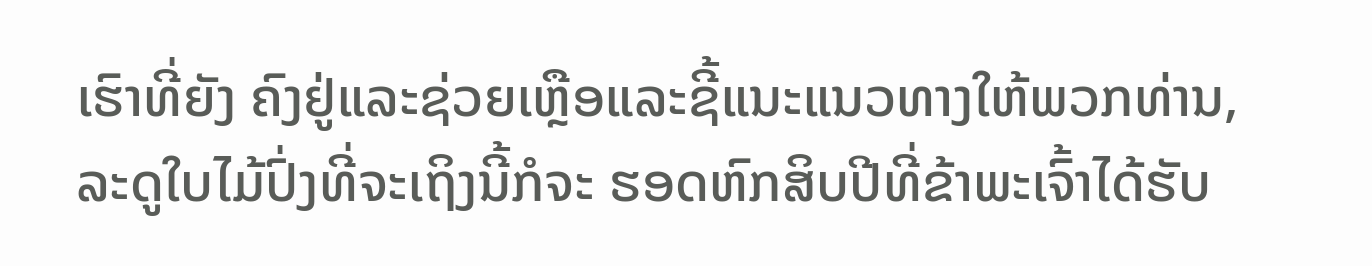ເຮົາທີ່ຍັງ ຄົງຢູ່ແລະຊ່ວຍເຫຼືອແລະຊີ້ແນະແນວທາງໃຫ້ພວກທ່ານ, ລະດູໃບໄມ້ປົ່ງທີ່ຈະເຖິງນີ້ກໍຈະ ຮອດຫົກສິບປີທີ່ຂ້າພະເຈົ້າໄດ້ຮັບ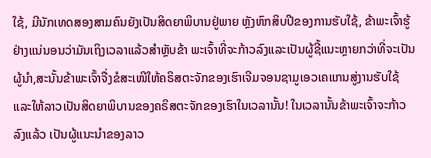ໃຊ້, ມີນັກເທດສອງສາມຄົນຍັງເປັນສິດຍາພິບານຢູ່ພາຍ ຫຼັງຫົກສິບປີຂອງການຮັບໃຊ້, ຂ້າພະເຈົ້າຮູ້ຢ່າງແນ່ນອນວ່າມັນເຖິງເວລາແລ້ວສໍາຫຼັບຂ້າ ພະເຈົ້າທີ່ຈະກ້າວລົງແລະເປັນຜູ້ຊີ້ແນະຫຼາຍກວ່າທີ່ຈະເປັນຜູ້ນໍາ,ສະນັ້ນຂ້າພະເຈົ້າຈື່ງຂໍສະເໜີໃຫ້ຄຣິສຕະຈັກຂອງເຮົາເຈີມຈອນຊາມູເອວເຄແກນສູ່ງານຮັບໃຊ້ແລະໃຫ້ລາວເປັນສິດຍາພິບານຂອງຄຣິສຕະຈັກຂອງເຮົາໃນເວລານັ້ນ! ໃນເວລານັ້ນຂ້າພະເຈົ້າຈະກ້າວລົງແລ້ວ ເປັນຜູ້ແນະນໍາຂອງລາວ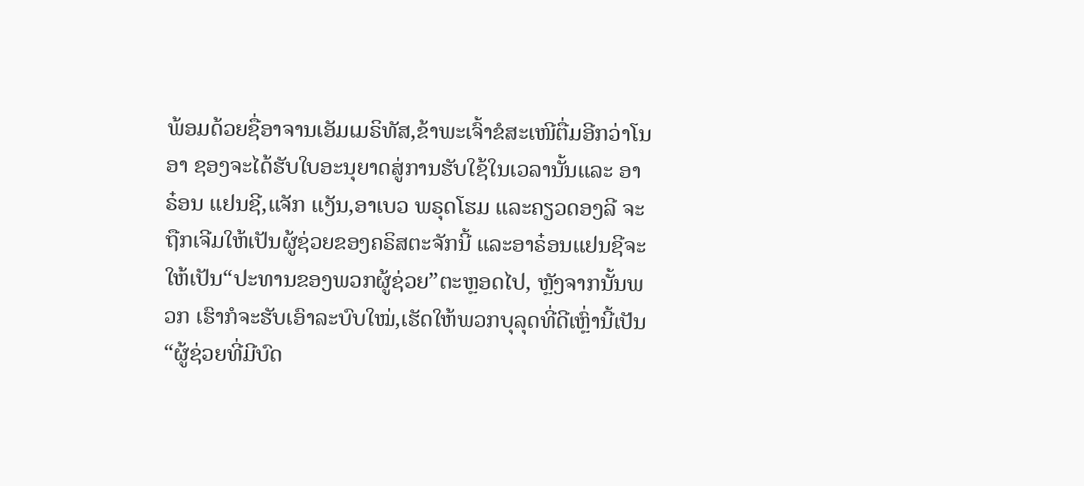ພ້ອມດ້ວຍຊື່ອາຈານເອັມເມຣິທັສ,ຂ້າພະເຈົ້າຂໍສະເໜີຕື່ມອີກວ່າໂນອາ ຊອງຈະໄດ້ຮັບໃບອະນຸຍາດສູ່ການຮັບໃຊ້ໃນເວລານັ້ນແລະ ອາຣ໋ອນ ແຢນຊີ,ແຈັກ ແງັນ,ອາເບວ ພຣຸດໂຮມ ແລະຄຽວດອງລີ ຈະຖືກເຈີມໃຫ້ເປັນຜູ້ຊ່ວຍຂອງຄຣິສຕະຈັກນີ້ ແລະອາຣ໋ອນແຢນຊີຈະໃຫ້ເປັນ“ປະທານຂອງພວກຜູ້ຊ່ວຍ”ຕະຫຼອດໄປ, ຫຼັງຈາກນັ້ນພວກ ເຮົາກໍຈະຮັບເອົາລະບົບໃໝ່,ເຮັດໃຫ້ພວກບຸລຸດທີ່ດີເຫຼົ່ານີ້ເປັນ“ຜູ້ຊ່ວຍທີ່ມີບົດ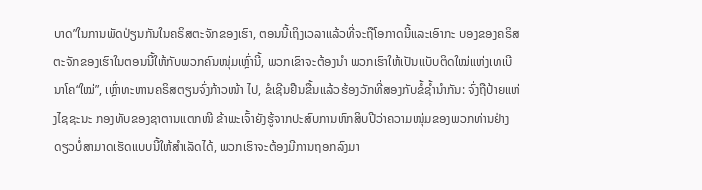ບາດ”ໃນການພັດປ່ຽນກັນໃນຄຣິສຕະຈັກຂອງເຮົາ, ຕອນນີ້ເຖິງເວລາແລ້ວທີ່ຈະຖືໂອກາດນີ້ແລະເອົາກະ ບອງຂອງຄຣິສຕະຈັກຂອງເຮົາໃນຕອນນີ້ໃຫ້ກັບພວກຄົນໜຸ່ມເຫຼົ່ານີ້, ພວກເຂົາຈະຕ້ອງນໍາ ພວກເຮົາໃຫ້ເປັນແບັບຕິດໃໝ່ແຫ່ງເທເບີນາໂຄ“ໃໝ່”, ເຫຼົ່າທະຫານຄຣິສຕຽນຈົ່ງກ້າວໜ້າ ໄປ, ຂໍເຊີນຢືນຂື້ນແລ້ວຮ້ອງວັກທີ່ສອງກັບຂໍ້ຊ້ຳນໍາກັນ: ຈົ່ງຖືປ້າຍແຫ່ງໄຊຊະນະ ກອງທັບຂອງຊາຕານແຕກໜີ ຂ້າພະເຈົ້າຍັງຮູ້ຈາກປະສົບການຫົກສິບປີວ່າຄວາມໜຸ່ມຂອງພວກທ່ານຢ່າງດຽວບໍ່ສາມາດເຮັດແບບນີ້ໃຫ້ສໍາເລັດໄດ້, ພວກເຮົາຈະຕ້ອງມີການຖອກລົງມາ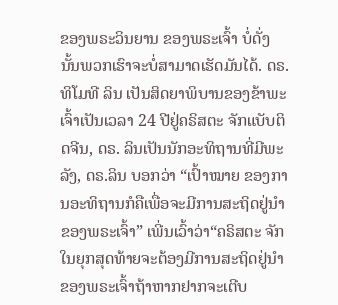ຂອງພຣະວິນຍານ ຂອງພຣະເຈົ້າ ບໍ່ດັ່ງນັ້ນພວກເຮົາຈະບໍ່ສາມາດເຮັດມັນໄດ້. ດຣ.ທິໂມທີ ລິນ ເປັນສິດຍາພິບານຂອງຂ້າພະເຈົ້າເປັນເວລາ 24 ປີຢູ່ຄຣິສຕະ ຈັກແບັບຕິດຈີນ, ດຣ. ລິນເປັນນັກອະທິຖານທີ່ມີພະລັງ, ດຣ.ລິນ ບອກວ່າ “ເປົ້າໝາຍ ຂອງການອະທິຖານກໍຄືເພື່ອຈະມີການສະຖິດຢູ່ນໍາຂອງພຣະເຈົ້າ” ເພີ່ນເວົ້າວ່າ“ຄຣິສຕະ ຈັກໃນຍຸກສຸດທ້າຍຈະຕ້ອງມີການສະຖິດຢູ່ນໍາຂອງພຣະເຈົ້າຖ້າຫາກຢາກຈະເຕີບ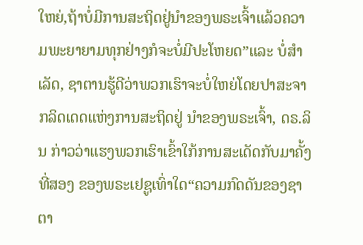ໃຫຍ່,ຖ້າບໍ່ມີການສະຖິດຢູ່ນໍາຂອງພຣະເຈົ້າແລ້ວຄວາມພະຍາຍາມທຸກຢ່າງກໍຈະບໍ່ມີປະໂຫຍດ”ແລະ ບໍ່ສໍາເລັດ, ຊາຕານຮູ້ດີວ່າພວກເຮົາຈະບໍ່ໃຫຍ່ໂດຍປາສະຈາກລິດເດດແຫ່ງການສະຖິດຢູ່ ນໍາຂອງພຣະເຈົ້າ, ດຣ.ລິນ ກ່າວວ່າແຮງພວກເຮົາເຂົ້າໃກ້ການສະເດັດກັບມາຄັ້ງທີ່ສອງ ຂອງພຣະເຢຊູເທົ່າໃດ“ຄວາມກົດດັນຂອງຊາຕາ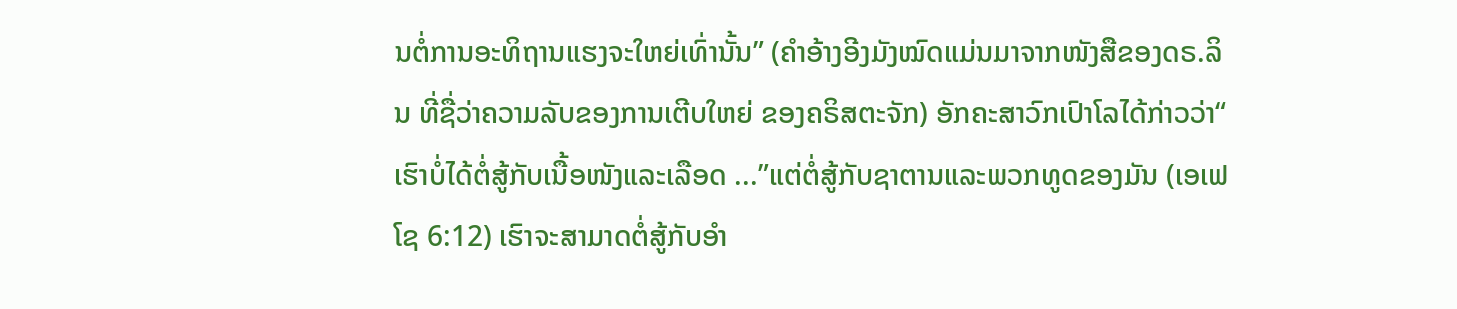ນຕໍ່ການອະທິຖານແຮງຈະໃຫຍ່ເທົ່ານັ້ນ” (ຄໍາອ້າງອີງມັງໝົດແມ່ນມາຈາກໜັງສືຂອງດຣ.ລິນ ທີ່ຊື່ວ່າຄວາມລັບຂອງການເຕີບໃຫຍ່ ຂອງຄຣິສຕະຈັກ) ອັກຄະສາວົກເປົາໂລໄດ້ກ່າວວ່າ“ ເຮົາບໍ່ໄດ້ຕໍ່ສູ້ກັບເນື້ອໜັງແລະເລືອດ ...”ແຕ່ຕໍ່ສູ້ກັບຊາຕານແລະພວກທູດຂອງມັນ (ເອເຟໂຊ 6:12) ເຮົາຈະສາມາດຕໍ່ສູ້ກັບອໍາ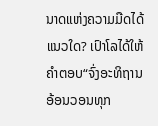ນາດແຫ່ງຄວາມມືດໄດ້ແນວໃດ? ເປົາໂລໄດ້ໃຫ້ຄໍາຕອບ“ຈົ່ງອະທິຖານອ້ອນວອນທຸກ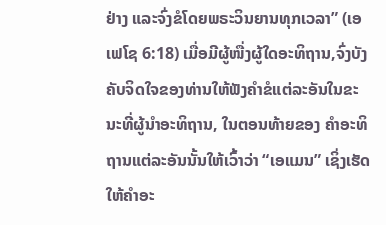ຢ່າງ ແລະຈົ່ງຂໍໂດຍພຣະວິນຍານທຸກເວລາ” (ເອເຟໂຊ 6:18) ເມື່ອມີຜູ້ໜື່ງຜູ້ໃດອະທິຖານ,ຈົ່ງບັງ ຄັບຈິດໃຈຂອງທ່ານໃຫ້ຟັງຄໍາຂໍແຕ່ລະອັນໃນຂະນະທີ່ຜູ້ນໍາອະທິຖານ, ໃນຕອນທ້າຍຂອງ ຄໍາອະທິຖານແຕ່ລະອັນນັ້ນໃຫ້ເວົ້າວ່າ “ເອແມນ” ເຊິ່ງເຮັດໃຫ້ຄໍາອະ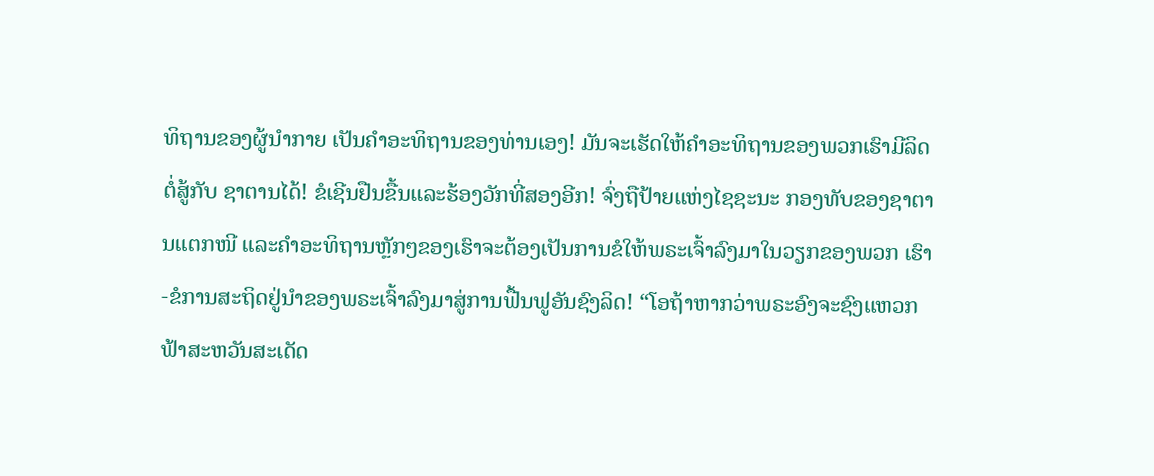ທິຖານຂອງຜູ້ນໍາກາຍ ເປັນຄໍາອະທິຖານຂອງທ່ານເອງ! ມັນຈະເຮັດໃຫ້ຄໍາອະທິຖານຂອງພວກເຮົາມີລິດຕໍ່ສູ້ກັບ ຊາຕານໄດ້! ຂໍເຊີນຢືນຂື້ນແລະຮ້ອງວັກທີ່ສອງອີກ! ຈົ່ງຖືປ້າຍແຫ່ງໄຊຊະນະ ກອງທັບຂອງຊາຕານແຕກໜີ ແລະຄໍາອະທິຖານຫຼັກໆຂອງເຮົາຈະຕ້ອງເປັນການຂໍໃຫ້ພຣະເຈົ້າລົງມາໃນວຽກຂອງພວກ ເຮົາ-ຂໍການສະຖິດຢູ່ນໍາຂອງພຣະເຈົ້າລົງມາສູ່ການຟື້ນຟູອັນຊົງລິດ! “ໂອຖ້າຫາກວ່າພຣະອົງຈະຊົງແຫວກຟ້າສະຫວັນສະເດັດ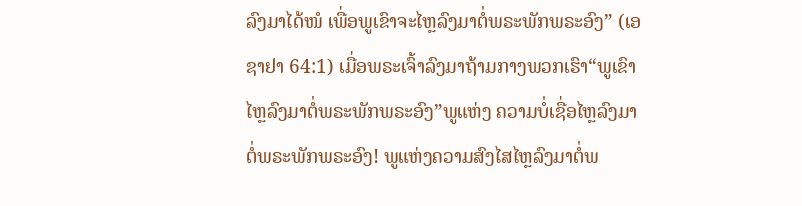ລົງມາໄດ້ໜໍ ເພື່ອພູເຂົາຈະໄຫຼລົງມາຕໍ່ພຣະພັກພຣະອົງ” (ເອຊາຢາ 64:1) ເມື່ອພຣະເຈົ້າລົງມາຖ້າມກາງພວກເຮົາ“ພູເຂົາໄຫຼລົງມາຕໍ່ພຣະພັກພຣະອົງ”ພູແຫ່ງ ຄວາມບໍ່ເຊື່ອໄຫຼລົງມາຕໍ່ພຣະພັກພຣະອົງ! ພູແຫ່ງຄວາມສົງໄສໄຫຼລົງມາຕໍ່ພ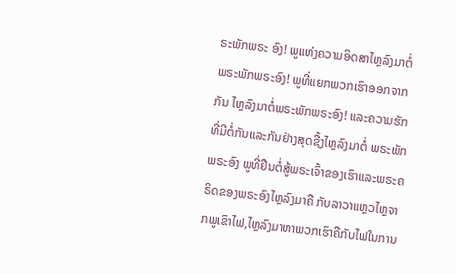ຣະພັກພຣະ ອົງ! ພູແຫ່ງຄວາມອິດສາໄຫຼລົງມາຕໍ່ພຣະພັກພຣະອົງ! ພູທີ່ແຍກພວກເຮົາອອກຈາກກັນ ໄຫຼລົງມາຕໍ່ພຣະພັກພຣະອົງ! ແລະຄວາມຮັກທີ່ມີຕໍ່ກັນແລະກັນຢ່າງສຸດຊື້ງໄຫຼລົງມາຕໍ່ ພຣະພັກພຣະອົງ ພູທີ່ຢືນຕໍ່ສູ້ພຣະເຈົ້າຂອງເຮົາແລະພຣະຄຣິດຂອງພຣະອົງໄຫຼລົງມາຄື ກັບລາວາແຫຼວໄຫຼຈາກພູເຂົາໄຟ,ໄຫຼລົງມາຫາພວກເຮົາຄືກັບໄຟໃນການ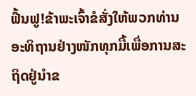ຟື້ນຟູ!ຂ້າພະເຈົ້າຂໍສັ່ງໃຫ້ພວກທ່ານອະທິຖານຢ່າງໜັກທຸກມື້ເພື່ອການສະຖິດຢູ່ນໍາຂ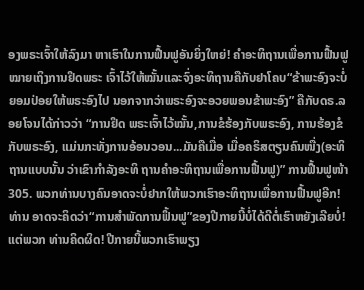ອງພຣະເຈົ້າໃຫ້ລົງມາ ຫາເຮົາໃນການຟື້ນຟູອັນຍິ່ງໃຫຍ່! ຄໍາອະທິຖານເພື່ອການຟື້ນຟູໝາຍເຖິງການຢຶດພຣະ ເຈົ້າໄວ້ໃຫ້ໝັ້ນແລະຈົ່ງອະທິຖານຄືກັບຢາໂຄບ“ຂ້າພະອົງຈະບໍ່ຍອມປ່ອຍໃຫ້ພຣະອົງໄປ ນອກຈາກວ່າພຣະອົງຈະອວຍພອນຂ້າພະອົງ” ຄືກັບດຣ.ລອຍໂຈນໄດ້ກ່າວວ່າ “ການຢຶດ ພຣະເຈົ້າໄວ້ໝັ້ນ,ການຂໍຮ້ອງກັບພຣະອົງ, ການຮ້ອງຂໍກັບພຣະອົງ, ແມ່ນກະທັ່ງການອ້ອນວອນ...ມັນຄືເມື່ອ ເມື່ອຄຣິສຕຽນຄົນໜື່ງ(ອະທິຖານແບບນັ້ນ ວ່າເຂົາກໍາລັງອະທິ ຖານຄໍາອະທິຖານເພື່ອການຟື້ນຟູ)” ການຟື້ນຟູໜ້າ 305. ພວກທ່ານບາງຄົນອາດຈະບໍ່ຢາກໃຫ້ພວກເຮົາອະທິຖານເພື່ອການຟື້ນຟູອີກ! ທ່ານ ອາດຈະຄິດວ່າ“ການສໍາພັດການຟຶ້ນຟູ”ຂອງປີກາຍນີ້ບໍ່ໄດ້ດີຕໍ່ເຮົາຫຍັງເລີຍບໍ່! ແຕ່ພວກ ທ່ານຄິດຜິດ! ປີກາຍນີ້ພວກເຮົາພຽງ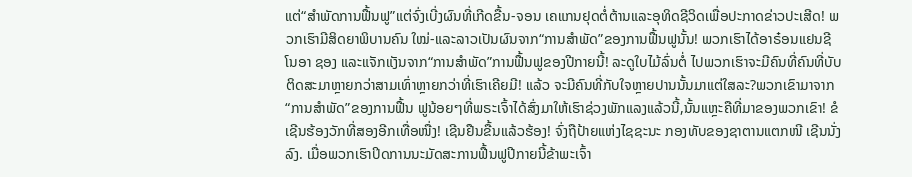ແຕ່“ສໍາພັດການຟື້ນຟູ”ແຕ່ຈົ່ງເບີ່ງຜົນທີ່ເກີດຂື້ນ-ຈອນ ເຄແກນຢຸດຕໍ່ຕ້ານແລະອຸທິດຊີວິດເພື່ອປະກາດຂ່າວປະເສີດ! ພວກເຮົາມີສິດຍາພິບານຄົນ ໃໝ່-ແລະລາວເປັນຜົນຈາກ“ການສໍາພັດ”ຂອງການຟື້ນຟູນັ້ນ! ພວກເຮົາໄດ້ອາຣ໋ອນແຢນຊີ ໂນອາ ຊອງ ແລະແຈັກແງັນຈາກ“ການສໍາພັດ”ການຟື້ນຟູຂອງປີກາຍນີ້! ລະດູໃບໄມ້ລົ່ນຕໍ່ ໄປພວກເຮົາຈະມີຄົນທີ່ຄົນທີ່ບັບຕິດສະມາຫຼາຍກວ່າສາມເທົ່າຫຼາຍກວ່າທີ່ເຮົາເຄີຍມີ! ແລ້ວ ຈະມີຄົນທີ່ກັບໃຈຫຼາຍປານນັ້ນມາແຕ່ໃສລະ?ພວກເຂົາມາຈາກ“ການສໍາພັດ”ຂອງການຟື້ນ ຟູນ້ອຍໆທີ່ພຣະເຈົ້າໄດ້ສົ່ງມາໃຫ້ເຮົາຊ່ວງພັກແລງແລ້ວນີ້,ນັ້ນແຫຼະຄືທີ່ມາຂອງພວກເຂົາ! ຂໍເຊີນຮ້ອງວັກທີ່ສອງອີກເທື່ອໜື່ງ! ເຊີນຢືນຂື້ນແລ້ວຮ້ອງ! ຈົ່ງຖືປ້າຍແຫ່ງໄຊຊະນະ ກອງທັບຂອງຊາຕານແຕກໜີ ເຊີນນັ່ງລົງ. ເມື່ອພວກເຮົາປິດການນະມັດສະການຟື້ນຟູປີກາຍນີ້ຂ້າພະເຈົ້າ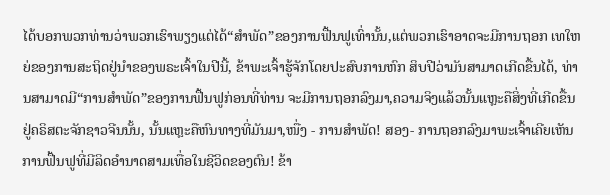ໄດ້ບອກພວກທ່ານວ່າພວກເຮົາພຽງແຕ່ໄດ້“ສໍາພັດ”ຂອງການຟື້ນຟູເທົ່ານັ້ນ,ແຕ່ພວກເຮົາອາດຈະມີການຖອກ ເທໃຫຍ່ຂອງການສະຖິດຢູ່ນໍາຂອງພຣະເຈົ້າໃນປີນີ້, ຂ້າພະເຈົ້າຮູ້ຈັກໂດຍປະສົບການຫົກ ສິບປີວ່າມັນສາມາດເກີດຂື້ນໄດ້, ທ່ານສາມາດມີ“ການສໍາພັດ”ຂອງການຟື້ນຟູກ່ອນທີ່ທ່ານ ຈະມີການຖອກລົງມາ,ຄວາມຈິງແລ້ວນັ້ນແຫຼະຄືສິ່ງທີ່ເກີດຂື້ນຢູ່ຄຣິສຕະຈັກຊາວຈີນນັ້ນ, ນັ້ນແຫຼະຄືຫົນທາງທີ່ມັນມາ,ໜື່ງ - ການສໍາພັດ! ສອງ- ການຖອກລົງມາພະເຈົ້າເຄີຍເຫັນ ການຟື້ນຟູທີ່ມີລິດອໍານາດສາມເທື່ອໃນຊີວິດຂອງຕົນ! ຂ້າ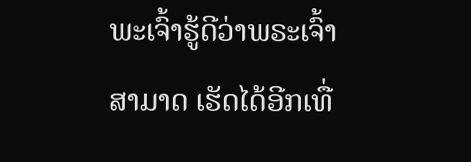ພະເຈົ້າຮູ້ດີວ່າພຣະເຈົ້າສາມາດ ເຮັດໄດ້ອີກເທື່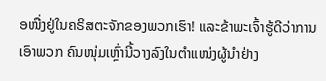ອໜື່ງຢູ່ໃນຄຣິສຕະຈັກຂອງພວກເຮົາ! ແລະຂ້າພະເຈົ້າຮູ້ດີວ່າການເອົາພວກ ຄົນໜຸ່ມເຫຼົ່ານີ້ວາງລົງໃນຕໍາແໜ່ງຜູ້ນໍາຢ່າງ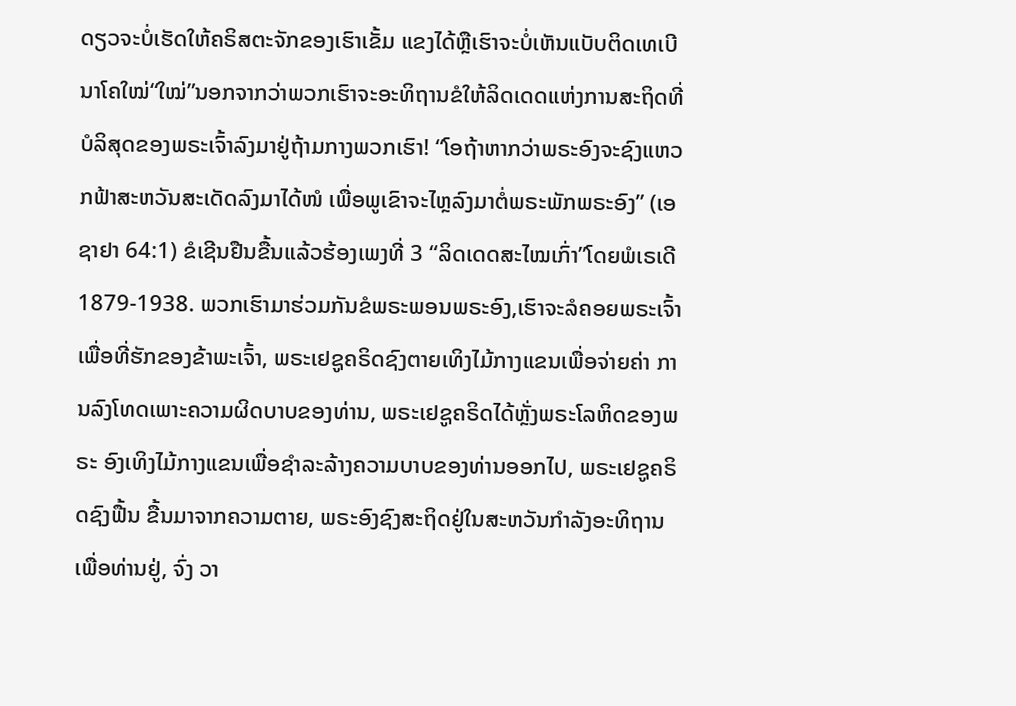ດຽວຈະບໍ່ເຮັດໃຫ້ຄຣິສຕະຈັກຂອງເຮົາເຂັ້ມ ແຂງໄດ້ຫຼືເຮົາຈະບໍ່ເຫັນແບັບຕິດເທເບີນາໂຄໃໝ່“ໃໝ່”ນອກຈາກວ່າພວກເຮົາຈະອະທິຖານຂໍໃຫ້ລິດເດດແຫ່ງການສະຖິດທີ່ບໍລິສຸດຂອງພຣະເຈົ້າລົງມາຢູ່ຖ້າມກາງພວກເຮົາ! “ໂອຖ້າຫາກວ່າພຣະອົງຈະຊົງແຫວກຟ້າສະຫວັນສະເດັດລົງມາໄດ້ໜໍ ເພື່ອພູເຂົາຈະໄຫຼລົງມາຕໍ່ພຣະພັກພຣະອົງ” (ເອຊາຢາ 64:1) ຂໍເຊີນຢືນຂື້ນແລ້ວຮ້ອງເພງທີ່ 3 “ລິດເດດສະໄໝເກົ່າ”ໂດຍພໍເຣເດີ1879-1938. ພວກເຮົາມາຮ່ວມກັນຂໍພຣະພອນພຣະອົງ,ເຮົາຈະລໍຄອຍພຣະເຈົ້າ ເພື່ອທີ່ຮັກຂອງຂ້າພະເຈົ້າ, ພຣະເຢຊູຄຣິດຊົງຕາຍເທິງໄມ້ກາງແຂນເພື່ອຈ່າຍຄ່າ ການລົງໂທດເພາະຄວາມຜິດບາບຂອງທ່ານ, ພຣະເຢຊູຄຣິດໄດ້ຫຼັ່ງພຣະໂລຫິດຂອງພຣະ ອົງເທິງໄມ້ກາງແຂນເພື່ອຊໍາລະລ້າງຄວາມບາບຂອງທ່ານອອກໄປ, ພຣະເຢຊູຄຣິດຊົງຟື້ນ ຂື້ນມາຈາກຄວາມຕາຍ, ພຣະອົງຊົງສະຖິດຢູ່ໃນສະຫວັນກໍາລັງອະທິຖານເພື່ອທ່ານຢູ່, ຈົ່ງ ວາ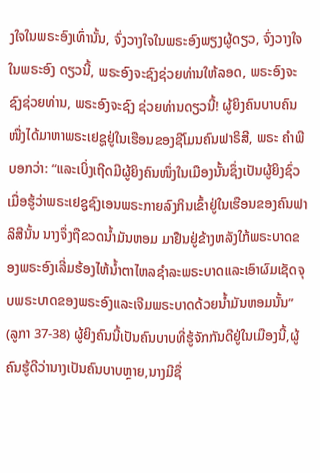ງໃຈໃນພຣະອົງເທົ່ານັ້ນ, ຈົ່ງວາງໃຈໃນພຣະອົງພຽງຜູ້ດຽວ, ຈົ່ງວາງໃຈໃນພຣະອົງ ດຽວນີ້, ພຣະອົງຈະຊົງຊ່ວຍທ່ານໃຫ້ລອດ, ພຣະອົງຈະຊົງຊ່ວຍທ່ານ, ພຣະອົງຈະຊົງ ຊ່ວຍທ່ານດຽວນີ້! ຜູ້ຍິງຄົນບາບຄົນໜື່ງໄດ້ມາຫາພຣະເຢຊູຢູ່ໃນເຮືອນຂອງຊີໂມນຄົນຟາຣິສີ, ພຣະ ຄໍາພີບອກວ່າ: “ແລະເບິ່ງເຖີດມີຜູ້ຍິງຄົນໜຶ່ງໃນເມືອງນັ້ນຊຶ່ງເປັນຜູ້ຍິງຊົ່ວ ເມື່ອຮູ້ວ່າພຣະເຢຊູຊົງເອນພຣະກາຍລົງກິນເຂົ້າຢູ່ໃນເຮືອນຂອງຄົນຟາລິສີນັ້ນ ນາງຈຶ່ງຖືຂວດນ້ຳມັນຫອມ ມາຢືນຢູ່ຂ້າງຫລັງໃກ້ພຣະບາດຂອງພຣະອົງເລີ່ມຮ້ອງໄຫ້ນ້ຳຕາໄຫລຊຳລະພຣະບາດແລະເອົາຜົມເຊັດຈຸບພຣະບາດຂອງພຣະອົງແລະເຈີມພຣະບາດດ້ວຍນ້ຳມັນຫອມນັ້ນ” (ລູກາ 37-38) ຜູ້ຍິງຄົນນີ້ເປັນຄົນບາບທີ່ຮູ້ຈັກກັນດີຢູ່ໃນເມືອງນີ້,ຜູ້ຄົນຮູ້ດີວ່ານາງເປັນຄົນບາບຫຼາຍ,ນາງມີຊື່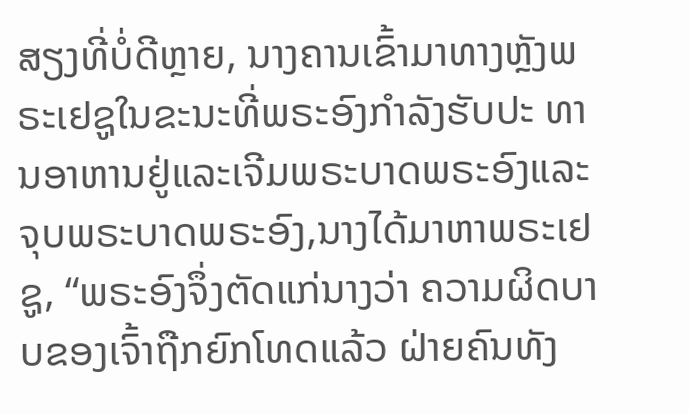ສຽງທີ່ບໍ່ດີຫຼາຍ, ນາງຄານເຂົ້າມາທາງຫຼັງພຣະເຢຊູໃນຂະນະທີ່ພຣະອົງກໍາລັງຮັບປະ ທານອາຫານຢູ່ແລະເຈີມພຣະບາດພຣະອົງແລະຈຸບພຣະບາດພຣະອົງ,ນາງໄດ້ມາຫາພຣະເຢຊູ, “ພຣະອົງຈຶ່ງຕັດແກ່ນາງວ່າ ຄວາມຜິດບາບຂອງເຈົ້າຖືກຍົກໂທດແລ້ວ ຝ່າຍຄົນທັງ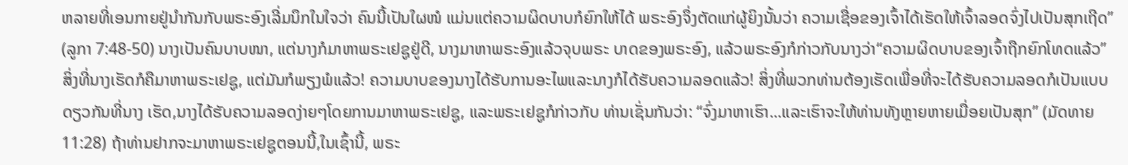ຫລາຍທີ່ເອນກາຍຢູ່ນຳກັນກັບພຣະອົງເລີ່ມນຶກໃນໃຈວ່າ ຄົນນີ້ເປັນໃຜໜໍ ແມ່ນແຕ່ຄວາມຜິດບາບກໍຍົກໃຫ້ໄດ້ ພຣະອົງຈຶ່ງຕັດແກ່ຜູ້ຍິງນັ້ນວ່າ ຄວາມເຊື່ອຂອງເຈົ້າໄດ້ເຮັດໃຫ້ເຈົ້າລອດຈົ່ງໄປເປັນສຸກເຖີດ” (ລູກາ 7:48-50) ນາງເປັນຄົນບາບໜາ, ແຕ່ນາງກໍມາຫາພຣະເຢຊູຢູ່ດີ, ນາງມາຫາພຣະອົງແລ້ວຈຸບພຣະ ບາດຂອງພຣະອົງ, ແລ້ວພຣະອົງກໍກ່າວກັບນາງວ່າ“ຄວາມຜິດບາບຂອງເຈົ້າຖືກຍົກໂທດແລ້ວ” ສິ່ງທີ່ນາງເຮັດກໍຄືມາຫາພຣະເຢຊູ, ແຕ່ມັນກໍພຽງພໍແລ້ວ! ຄວາມບາບຂອງນາງໄດ້ຮັບການອະໄພແລະນາງກໍໄດ້ຮັບຄວາມລອດແລ້ວ! ສິ່ງທີ່ພວກທ່ານຕ້ອງເຮັດເພື່ອທີ່ຈະໄດ້ຮັບຄວາມລອດກໍເປັນແບບດຽວກັນທີ່ນາງ ເຮັດ,ນາງໄດ້ຮັບຄວາມລອດງ່າຍໆໂດຍການມາຫາພຣະເຢຊູ, ແລະພຣະເຢຊູກໍກ່າວກັບ ທ່ານເຊັ່ນກັນວ່າ: “ຈົ່ງມາຫາເຮົາ...ແລະເຮົາຈະໃຫ້ທ່ານທັງຫຼາຍຫາຍເມື່ອຍເປັນສຸກ” (ມັດທາຍ 11:28) ຖ້າທ່ານຢາກຈະມາຫາພຣະເຢຊູຕອນນີ້,ໃນເຊົ້ານີ້, ພຣະ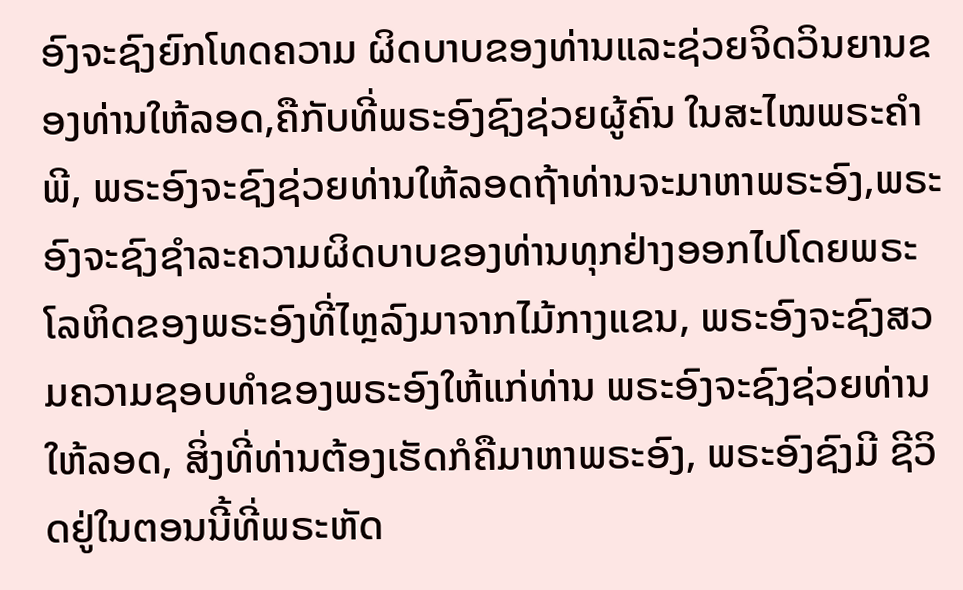ອົງຈະຊົງຍົກໂທດຄວາມ ຜິດບາບຂອງທ່ານແລະຊ່ວຍຈິດວິນຍານຂອງທ່ານໃຫ້ລອດ,ຄືກັບທີ່ພຣະອົງຊົງຊ່ວຍຜູ້ຄົນ ໃນສະໄໝພຣະຄໍາພີ, ພຣະອົງຈະຊົງຊ່ວຍທ່ານໃຫ້ລອດຖ້າທ່ານຈະມາຫາພຣະອົງ,ພຣະ ອົງຈະຊົງຊໍາລະຄວາມຜິດບາບຂອງທ່ານທຸກຢ່າງອອກໄປໂດຍພຣະໂລຫິດຂອງພຣະອົງທີ່ໄຫຼລົງມາຈາກໄມ້ກາງແຂນ, ພຣະອົງຈະຊົງສວມຄວາມຊອບທໍາຂອງພຣະອົງໃຫ້ແກ່ທ່ານ ພຣະອົງຈະຊົງຊ່ວຍທ່ານໃຫ້ລອດ, ສິ່ງທີ່ທ່ານຕ້ອງເຮັດກໍຄືມາຫາພຣະອົງ, ພຣະອົງຊົງມີ ຊີວິດຢູ່ໃນຕອນນີ້ທີ່ພຣະຫັດ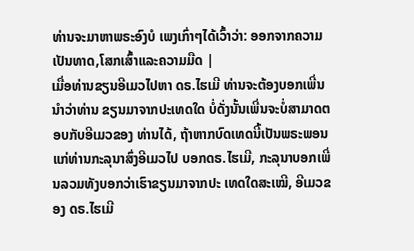ທ່ານຈະມາຫາພຣະອົງບໍ ເພງເກົ່າໆໄດ້ເວົ້າວ່າ: ອອກຈາກຄວາມເປັນທາດ,ໂສກເສົ້າແລະຄວາມມືດ |
ເມື່ອທ່ານຂຽນອີເມວໄປຫາ ດຣ.ໄຮເມີ ທ່ານຈະຕ້ອງບອກເພີ່ນນໍາວ່າທ່ານ ຂຽນມາຈາກປະເທດໃດ ບໍ່ດັ່ງນັ້ນເພີ່ນຈະບໍ່ສາມາດຕອບກັບອີເມວຂອງ ທ່ານໄດ້, ຖ້າຫາກບົດເທດນີ້ເປັນພຣະພອນແກ່ທ່ານກະລຸນາສົ່ງອີເມວໄປ ບອກດຣ.ໄຮເມີ, ກະລຸນາບອກເພີ່ນລວມທັງບອກວ່າເຮົາຂຽນມາຈາກປະ ເທດໃດສະເໝີ, ອີເມວຂອງ ດຣ.ໄຮເມີ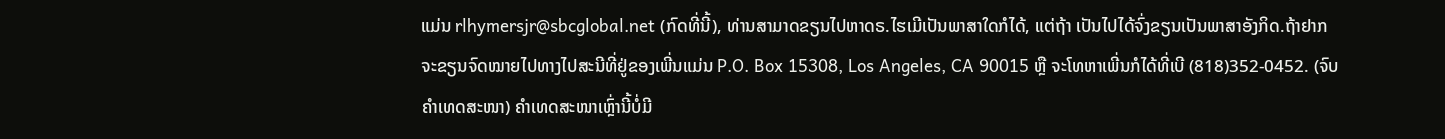ແມ່ນ rlhymersjr@sbcglobal.net (ກົດທີ່ນີ້), ທ່ານສາມາດຂຽນໄປຫາດຣ.ໄຮເມີເປັນພາສາໃດກໍໄດ້, ແຕ່ຖ້າ ເປັນໄປໄດ້ຈົ່ງຂຽນເປັນພາສາອັງກິດ.ຖ້າຢາກຈະຂຽນຈົດໝາຍໄປທາງໄປສະນີທີ່ຢູ່ຂອງເພີ່ນແມ່ນ P.O. Box 15308, Los Angeles, CA 90015 ຫຼື ຈະໂທຫາເພີ່ນກໍໄດ້ທີ່ເບີ (818)352-0452. (ຈົບຄຳເທດສະໜາ) ຄໍາເທດສະໜາເຫຼົ່ານີ້ບໍ່ມີ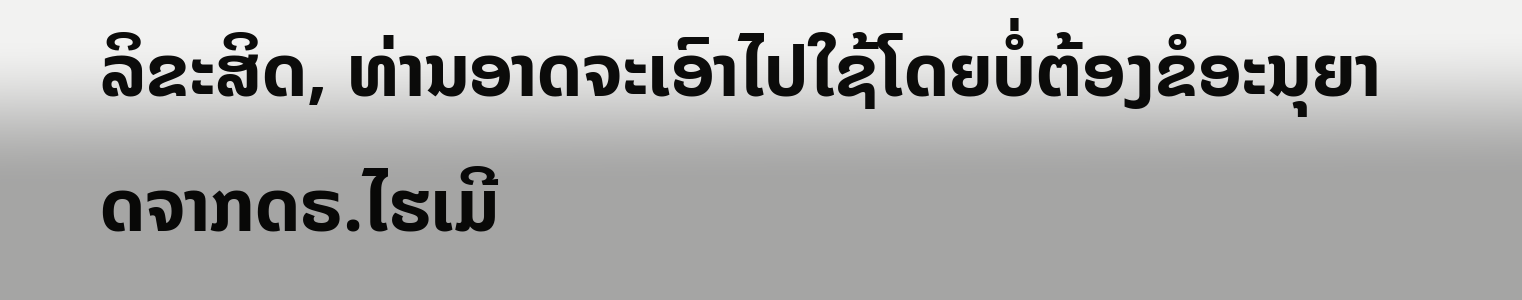ລິຂະສິດ, ທ່ານອາດຈະເອົາໄປໃຊ້ໂດຍບໍ່ຕ້ອງຂໍອະນຸຍາດຈາກດຣ.ໄຮເມີ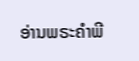ອ່ານພຣະຄໍາພີ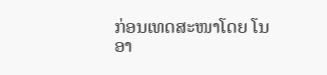ກ່ອນເທດສະໜາໂດຍ ໂນອາ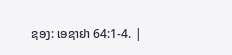ຊອງ: ເອຊາຢາ 64:1-4. |